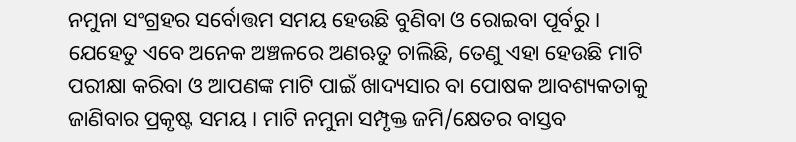ନମୁନା ସଂଗ୍ରହର ସର୍ବୋତ୍ତମ ସମୟ ହେଉଛି ବୁଣିବା ଓ ରୋଇବା ପୂର୍ବରୁ । ଯେହେତୁ ଏବେ ଅନେକ ଅଞ୍ଚଳରେ ଅଣଋତୁ ଚାଲିଛି, ତେଣୁ ଏହା ହେଉଛି ମାଟି ପରୀକ୍ଷା କରିବା ଓ ଆପଣଙ୍କ ମାଟି ପାଇଁ ଖାଦ୍ୟସାର ବା ପୋଷକ ଆବଶ୍ୟକତାକୁ ଜାଣିବାର ପ୍ରକୃଷ୍ଟ ସମୟ । ମାଟି ନମୁନା ସମ୍ପୃକ୍ତ ଜମି/କ୍ଷେତର ବାସ୍ତବ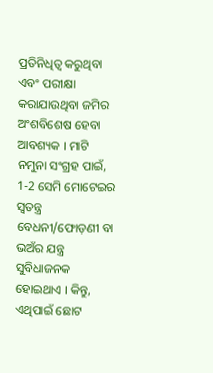ପ୍ରତିନିଧିତ୍ୱ କରୁଥିବା ଏବଂ ପରୀକ୍ଷା କରାଯାଉଥିବା ଜମିର ଅଂଶବିଶେଷ ହେବା ଆବଶ୍ୟକ । ମାଟି ନମୁନା ସଂଗ୍ରହ ପାଇଁ, 1-2 ସେମି ମୋଟେଇର ସ୍ୱତନ୍ତ୍ର ବେଧନୀ/ଫୋଡ଼ଣୀ ବା ଭଅଁର ଯନ୍ତ୍ର ସୁବିଧାଜନକ ହୋଇଥାଏ । କିନ୍ତୁ, ଏଥିପାଇଁ ଛୋଟ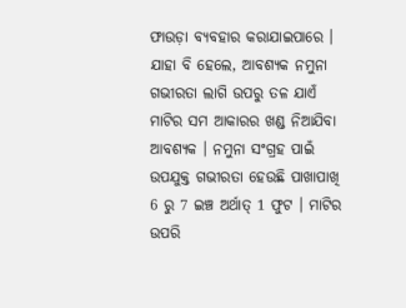ଫାଉଡ଼ା ବ୍ୟବହାର କରାଯାଇପାରେ । ଯାହା ବି ହେଲେ, ଆବଶ୍ୟକ ନମୁନା ଗଭୀରତା ଲାଗି ଉପରୁ ତଳ ଯାଏଁ ମାଟିର ସମ ଆକାରର ଖଣ୍ଡ ନିଆଯିବା ଆବଶ୍ୟକ । ନମୁନା ସଂଗ୍ରହ ପାଇଁ ଉପଯୁକ୍ତ ଗଭୀରତା ହେଉଛି ପାଖାପାଖି 6 ରୁ 7 ଇଞ୍ଚ ଅର୍ଥାତ୍ 1 ଫୁଟ । ମାଟିର ଉପରି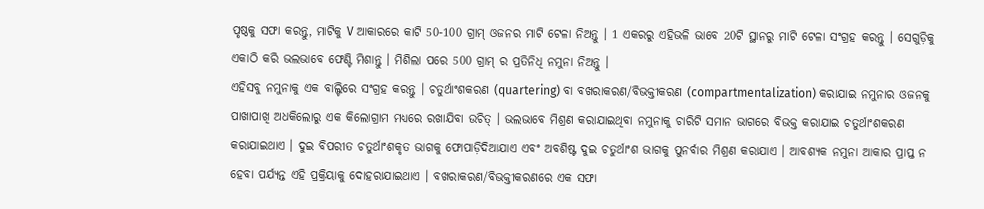ପୃଷ୍ଠକୁ ସଫା କରନ୍ତୁ, ମାଟିକୁ V ଆକାରରେ କାଟି 50-100 ଗ୍ରାମ୍ ଓଜନର ମାଟି ଟେଳା ନିଅନ୍ତୁ । 1 ଏକରରୁ ଏହିଭଳି ଭାବେ 20ଟି ସ୍ଥାନରୁ ମାଟି ଟେଳା ସଂଗ୍ରହ କରନ୍ତୁ । ସେଗୁଡ଼ିକୁ ଏକାଠି କରି ଭଲଭାବେ ଫେଣ୍ଟି ମିଶାନ୍ତୁ । ମିଶିଲା ପରେ 500 ଗ୍ରାମ୍ ର ପ୍ରତିନିଧି ନମୁନା ନିଅନ୍ତୁ ।
ଏହିସବୁ ନମୁନାକୁ ଏକ ବାଲ୍ଟିରେ ସଂଗ୍ରହ କରନ୍ତୁ । ଚତୁର୍ଥାଂଶକରଣ (quartering) ବା ବଖରାକରଣ/ବିଭକ୍ତୀକରଣ (compartmentalization) କରାଯାଇ ନମୁନାର ଓଜନକୁ ପାଖାପାଖି ଅଧକିଲୋରୁ ଏକ କିଲୋଗ୍ରାମ ମଧ୍ୟରେ ରଖାଯିବା ଉଚିତ୍ । ଭଲଭାବେ ମିଶ୍ରଣ କରାଯାଇଥିବା ନମୁନାକୁ ଚାରିଟି ସମାନ ଭାଗରେ ବିଭକ୍ତ କରାଯାଇ ଚତୁର୍ଥାଂଶକରଣ କରାଯାଇଥାଏ । ଦୁଇ ବିପରୀତ ଚତୁର୍ଥାଂଶକୃତ ଭାଗକୁ ଫୋପାଡ଼ିଦିଆଯାଏ ଏବଂ ଅବଶିଷ୍ଟ ଦୁଇ ଚତୁର୍ଥାଂଶ ଭାଗକୁ ପୁନର୍ବାର ମିଶ୍ରଣ କରାଯାଏ । ଆବଶ୍ୟକ ନମୁନା ଆକାର ପ୍ରାପ୍ତ ନ ହେବା ପର୍ଯ୍ୟନ୍ତ ଏହି ପ୍ରକ୍ରିୟାକୁ ଦୋହରାଯାଇଥାଏ । ବଖରାକରଣ/ବିଭକ୍ତୀକରଣରେ ଏକ ସଫା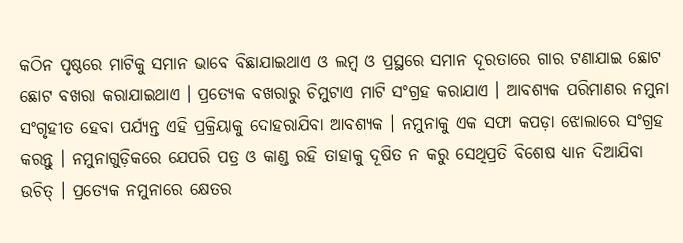କଠିନ ପୃଷ୍ଠରେ ମାଟିକୁ ସମାନ ଭାବେ ବିଛାଯାଇଥାଏ ଓ ଲମ୍ବ ଓ ପ୍ରସ୍ଥରେ ସମାନ ଦୂରତାରେ ଗାର ଟଣାଯାଇ ଛୋଟ ଛୋଟ ବଖରା କରାଯାଇଥାଏ । ପ୍ରତ୍ୟେକ ବଖରାରୁ ଚିମୁଟାଏ ମାଟି ସଂଗ୍ରହ କରାଯାଏ । ଆବଶ୍ୟକ ପରିମାଣର ନମୁନା ସଂଗୃହୀତ ହେବା ପର୍ଯ୍ୟନ୍ତ ଏହି ପ୍ରକ୍ରିୟାକୁ ଦୋହରାଯିବା ଆବଶ୍ୟକ । ନମୁନାକୁ ଏକ ସଫା କପଡ଼ା ଝୋଲାରେ ସଂଗ୍ରହ କରନ୍ତୁ । ନମୁନାଗୁଡ଼ିକରେ ଯେପରି ପତ୍ର ଓ କାଣ୍ଡ ରହି ତାହାକୁ ଦୂଷିତ ନ କରୁ ସେଥିପ୍ରତି ବିଶେଷ ଧ୍ୟାନ ଦିଆଯିବା ଉଚିତ୍ । ପ୍ରତ୍ୟେକ ନମୁନାରେ କ୍ଷେତର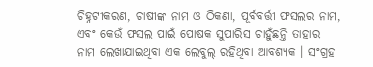ଚିହ୍ନଟୀକରଣ, ଚାଷୀଙ୍କ ନାମ ଓ ଠିକଣା, ପୂର୍ବବର୍ତ୍ତୀ ଫସଲର ନାମ, ଏବଂ କେଉଁ ଫସଲ ପାଇଁ ପୋଷକ ସୁପାରିସ ଚାହୁଁଛନ୍ତି ତାହାର ନାମ ଲେଖାଯାଇଥିବା ଏକ ଲେବୁଲ୍ ରହିଥିବା ଆବଶ୍ୟକ । ସଂଗ୍ରହ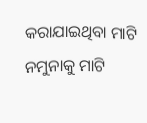କରାଯାଇଥିବା ମାଟି ନମୁନାକୁ ମାଟି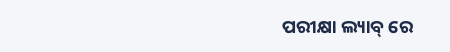ପରୀକ୍ଷା ଲ୍ୟାବ୍ ରେ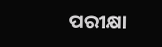ପରୀକ୍ଷା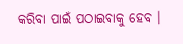କରିବା ପାଇଁ ପଠାଇବାକୁ ହେବ ।